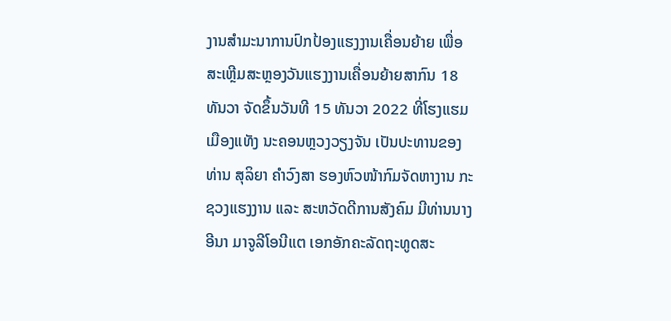ງານສຳມະນາການປົກປ້ອງແຮງງານເຄື່ອນຍ້າຍ ເພື່ອສະເຫຼີມສະຫຼອງວັນແຮງງານເຄື່ອນຍ້າຍສາກົນ 18 ທັນວາ ຈັດຂຶ້ນວັນທີ 15 ທັນວາ 2022 ທີ່ໂຮງແຮມເມືອງແທັງ ນະຄອນຫຼວງວຽງຈັນ ເປັນປະທານຂອງທ່ານ ສຸລິຍາ ຄໍາວົງສາ ຮອງຫົວໜ້າກົມຈັດຫາງານ ກະຊວງແຮງງານ ແລະ ສະຫວັດດີການສັງຄົມ ມີທ່ານນາງ ອີນາ ມາຈູລີໂອນີແຕ ເອກອັກຄະລັດຖະທູດສະ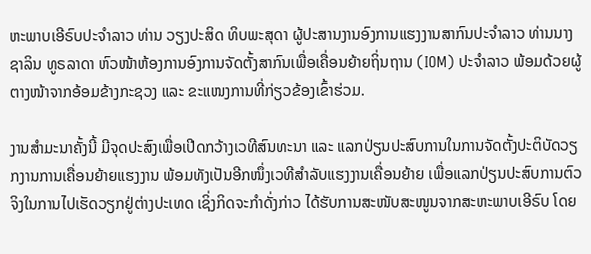ຫະພາບເອີຣົບປະຈໍາລາວ ທ່ານ ວຽງປະສິດ ທິບພະສຸດາ ຜູ້ປະສານງານອົງການແຮງງານສາກົນປະຈໍາລາວ ທ່ານນາງ ຊາລິນ ທູຣລາດາ ຫົວໜ້າຫ້ອງການອົງການຈັດຕັ້ງສາກົນເພື່ອເຄື່ອນຍ້າຍຖິ່ນຖານ (IOM) ປະຈຳລາວ ພ້ອມດ້ວຍຜູ້ຕາງໜ້າຈາກອ້ອມຂ້າງກະຊວງ ແລະ ຂະແໜງການທີ່ກ່ຽວຂ້ອງເຂົ້າຮ່ວມ.

ງານສໍາມະນາຄັ້ງນີ້ ມີຈຸດປະສົງເພື່ອເປີດກວ້າງເວທີສົນທະນາ ແລະ ແລກປ່ຽນປະສົບການໃນການຈັດຕັ້ງປະຕິບັດວຽກງານການເຄື່ອນຍ້າຍແຮງງານ ພ້ອມທັງເປັນອີກໜຶ່ງເວທີສຳລັບແຮງງານເຄື່ອນຍ້າຍ ເພື່ອແລກປ່ຽນປະສົບການຕົວຈິງໃນການໄປເຮັດວຽກຢູ່ຕ່າງປະເທດ ເຊິ່ງກິດຈະກຳດັ່ງກ່າວ ໄດ້ຮັບການສະໜັບສະໜູນຈາກສະຫະພາບເອີຣົບ ໂດຍ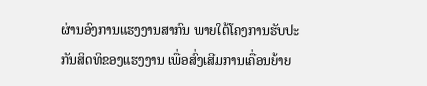ຜ່ານອົງການແຮງງານສາກົນ ພາຍໃຕ້ໂຄງການຮັບປະກັນສິດທິຂອງແຮງງານ ເພື່ອສົ່ງເສີມການເຄື່ອນຍ້າຍ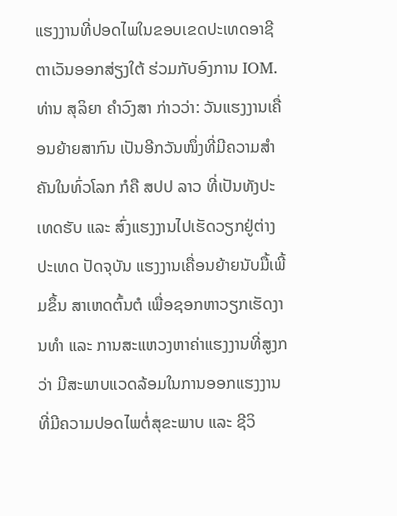ແຮງງານທີ່ປອດໄພໃນຂອບເຂດປະເທດອາຊີຕາເວັນອອກສ່ຽງໃຕ້ ຮ່ວມກັບອົງການ IOM.
ທ່ານ ສຸລິຍາ ຄໍາວົງສາ ກ່າວວ່າ: ວັນແຮງງານເຄື່ອນຍ້າຍສາກົນ ເປັນອີກວັນໜຶ່ງທີ່ມີຄວາມສໍາຄັນໃນທົ່ວໂລກ ກໍຄື ສປປ ລາວ ທີ່ເປັນທັງປະເທດຮັບ ແລະ ສົ່ງແຮງງານໄປເຮັດວຽກຢູ່ຕ່າງປະເທດ ປັດຈຸບັນ ແຮງງານເຄື່ອນຍ້າຍນັບມື້ເພີ້ມຂຶ້ນ ສາເຫດຕົ້ນຕໍ ເພື່ອຊອກຫາວຽກເຮັດງານທຳ ແລະ ການສະແຫວງຫາຄ່າແຮງງານທີ່ສູງກວ່າ ມີສະພາບແວດລ້ອມໃນການອອກແຮງງານທີ່ມີຄວາມປອດໄພຕໍ່ສຸຂະພາບ ແລະ ຊີວິ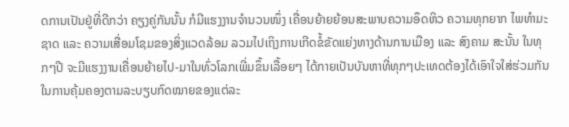ດການເປັນຢູ່ທີ່ດີກວ່າ ຄຽງຄູ່ກັນນັ້ນ ກໍມີແຮງງານຈຳນວນໜຶ່ງ ເຄື່ອນຍ້າຍຍ້ອນສະພາບຄວາມອຶດຫິວ ຄວາມທຸກຍາກ ໄພທຳມະຊາດ ແລະ ຄວາມເສື່ອມໂຊມຂອງສິ່ງແວດລ້ອມ ລວມໄປເຖິງການເກີດຂໍ້ຂັດແຍ່ງທາງດ້ານການເມືອງ ແລະ ສົງຄາມ ສະນັ້ນ ໃນທຸກໆປີ ຈະມີແຮງງານເຄື່ອນຍ້າຍໄປ-ມາໃນທົ່ວໂລກເພີ່ມຂຶ້ນເລື້ອຍໆ ໄດ້ກາຍເປັນບັນຫາທີ່ທຸກໆປະເທດຕ້ອງໄດ້ເອົາໃຈໃສ່ຮ່ວມກັນ ໃນການຄຸ້ມຄອງຕາມລະບຽບກົດໝາຍຂອງແຕ່ລະ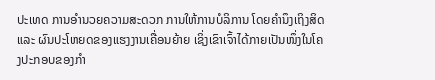ປະເທດ ການອຳນວຍຄວາມສະດວກ ການໃຫ້ການບໍລິການ ໂດຍຄຳນຶງເຖິງສິດ ແລະ ຜົນປະໂຫຍດຂອງແຮງງານເຄື່ອນຍ້າຍ ເຊິ່ງເຂົາເຈົ້າໄດ້ກາຍເປັນໜຶ່ງໃນໂຄງປະກອບຂອງກໍາ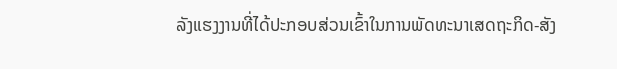ລັງແຮງງານທີ່ໄດ້ປະກອບສ່ວນເຂົ້າໃນການພັດທະນາເສດຖະກິດ-ສັງ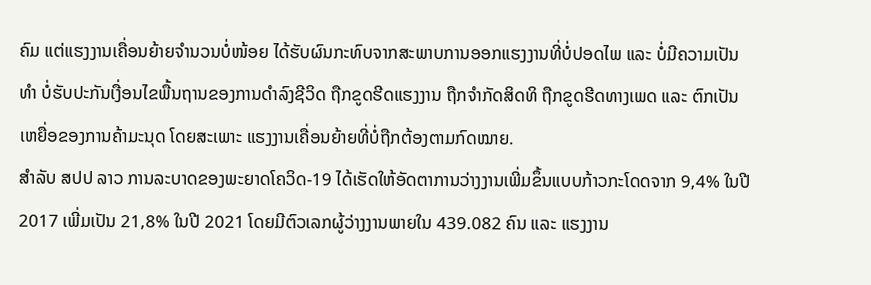ຄົມ ແຕ່ແຮງງານເຄື່ອນຍ້າຍຈໍານວນບໍ່ໜ້ອຍ ໄດ້ຮັບຜົນກະທົບຈາກສະພາບການອອກແຮງງານທີ່ບໍ່ປອດໄພ ແລະ ບໍ່ມີຄວາມເປັນທຳ ບໍ່ຮັບປະກັນເງື່ອນໄຂພື້ນຖານຂອງການດຳລົງຊີວິດ ຖືກຂູດຮີດແຮງງານ ຖືກຈຳກັດສິດທິ ຖືກຂູດຮີດທາງເພດ ແລະ ຕົກເປັນເຫຍື່ອຂອງການຄ້າມະນຸດ ໂດຍສະເພາະ ແຮງງານເຄື່ອນຍ້າຍທີ່ບໍ່ຖືກຕ້ອງຕາມກົດໝາຍ.
ສຳລັບ ສປປ ລາວ ການລະບາດຂອງພະຍາດໂຄວິດ-19 ໄດ້ເຮັດໃຫ້ອັດຕາການວ່າງງານເພີ່ມຂຶ້ນແບບກ້າວກະໂດດຈາກ 9,4% ໃນປີ 2017 ເພີ່ມເປັນ 21,8% ໃນປີ 2021 ໂດຍມີຕົວເລກຜູ້ວ່າງງານພາຍໃນ 439.082 ຄົນ ແລະ ແຮງງານ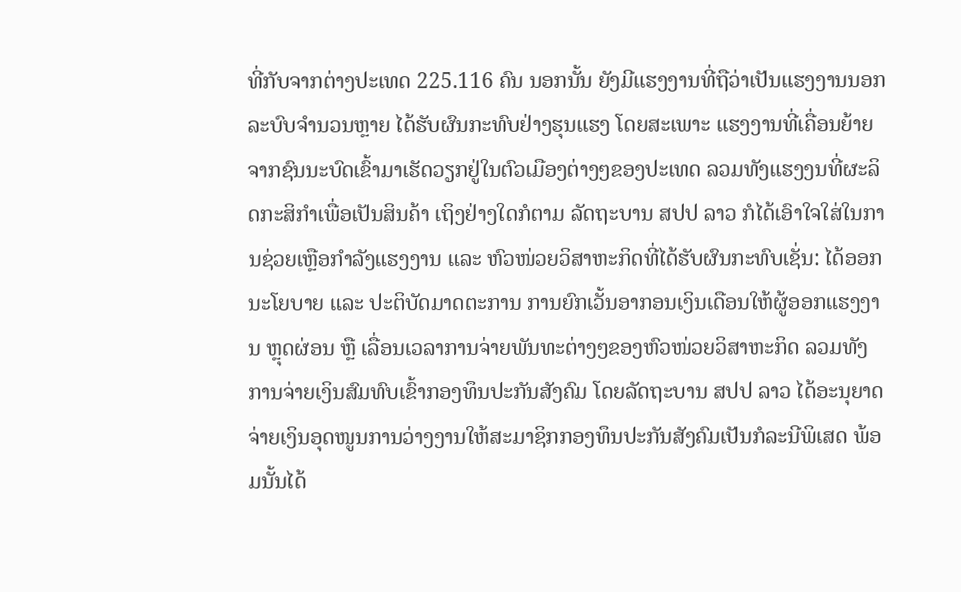ທີ່ກັບຈາກຕ່າງປະເທດ 225.116 ຄົນ ນອກນັ້ນ ຍັງມີແຮງງານທີ່ຖືວ່າເປັນແຮງງານນອກລະບົບຈໍານວນຫຼາຍ ໄດ້ຮັບຜົນກະທົບຢ່າງຮຸນແຮງ ໂດຍສະເພາະ ແຮງງານທີ່ເຄື່ອນຍ້າຍຈາກຊົນນະບົດເຂົ້າມາເຮັດວຽກຢູ່ໃນຕົວເມືອງຕ່າງໆຂອງປະເທດ ລວມທັງແຮງງນທີ່ຜະລິດກະສິກຳເພື່ອເປັນສິນຄ້າ ເຖິງຢ່າງໃດກໍຕາມ ລັດຖະບານ ສປປ ລາວ ກໍໄດ້ເອົາໃຈໃສ່ໃນການຊ່ວຍເຫຼືອກຳລັງແຮງງານ ແລະ ຫົວໜ່ວຍວິສາຫະກິດທີ່ໄດ້ຮັບຜົນກະທົບເຊັ່ນ: ໄດ້ອອກນະໂຍບາຍ ແລະ ປະຕິບັດມາດຕະການ ການຍົກເວັ້ນອາກອນເງິນເດືອນໃຫ້ຜູ້ອອກແຮງງານ ຫຼຸດຜ່ອນ ຫຼື ເລື່ອນເວລາການຈ່າຍພັນທະຕ່າງໆຂອງຫົວໜ່ວຍວິສາຫະກິດ ລວມທັງການຈ່າຍເງິນສົມທົບເຂົ້າກອງທຶນປະກັນສັງຄົມ ໂດຍລັດຖະບານ ສປປ ລາວ ໄດ້ອະນຸຍາດຈ່າຍເງິນອຸດໜູນການວ່າງງານໃຫ້ສະມາຊິກກອງທຶນປະກັນສັງຄົມເປັນກໍລະນີພິເສດ ພ້ອມນັ້ນໄດ້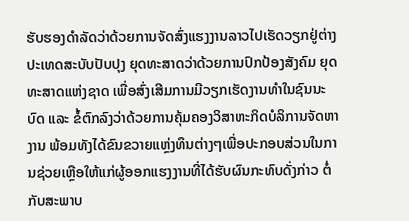ຮັບຮອງດໍາລັດວ່າດ້ວຍການຈັດສົ່ງແຮງງານລາວໄປເຮັດວຽກຢູ່ຕ່າງປະເທດສະບັບປັບປຸງ ຍຸດທະສາດວ່າດ້ວຍການປົກປ້ອງສັງຄົມ ຍຸດທະສາດແຫ່ງຊາດ ເພື່ອສົ່ງເສີມການມີວຽກເຮັດງານທໍາໃນຊົນນະບົດ ແລະ ຂໍ້ຕົກລົງວ່າດ້ວຍການຄຸ້ມຄອງວິສາຫະກິດບໍລິການຈັດຫາງານ ພ້ອມທັງໄດ້ຂົນຂວາຍແຫຼ່ງທຶນຕ່າງໆເພື່ອປະກອບສ່ວນໃນການຊ່ວຍເຫຼືອໃຫ້ແກ່ຜູ້ອອກແຮງງານທີ່ໄດ້ຮັບຜົນກະທົບດັ່ງກ່າວ ຕໍ່ກັບສະພາບ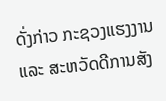ດັ່ງກ່າວ ກະຊວງແຮງງານ ແລະ ສະຫວັດດີການສັງ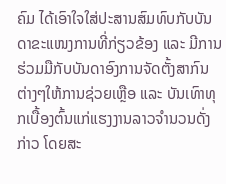ຄົມ ໄດ້ເອົາໃຈໃສ່ປະສານສົມທົບກັບບັນດາຂະແໜງການທີ່ກ່ຽວຂ້ອງ ແລະ ມີການຮ່ວມມືກັບບັນດາອົງການຈັດຕັ້ງສາກົນຕ່າງໆໃຫ້ການຊ່ວຍເຫຼືອ ແລະ ບັນເທົາທຸກເບື້ອງຕົ້ນແກ່ແຮງງານລາວຈຳນວນດັ່ງກ່າວ ໂດຍສະ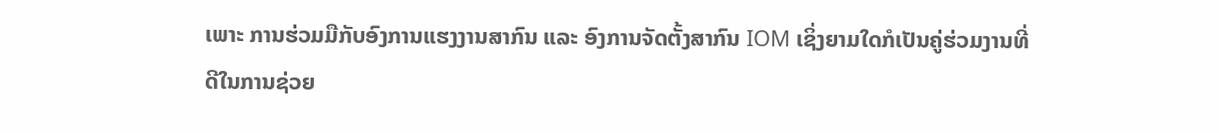ເພາະ ການຮ່ວມມືກັບອົງການແຮງງານສາກົນ ແລະ ອົງການຈັດຕັ້ງສາກົນ IOM ເຊິ່ງຍາມໃດກໍເປັນຄູ່ຮ່ວມງານທີ່ດີໃນການຊ່ວຍ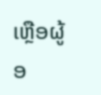ເຫຼືອຜູ້ອ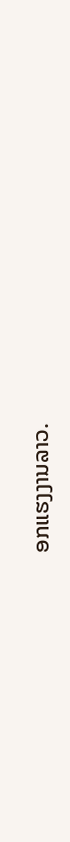ອກແຮງງານລາວ.